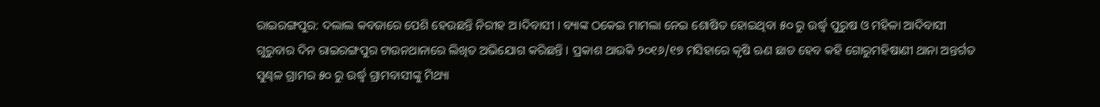ରାଇରଙ୍ଗପୁର: ଦଲାଲ କବଜାରେ ପେଶି ହେଉଛନ୍ତି ନିରୀହ ଅ।ଦିବାସୀ । ବ୍ୟାଙ୍କ ଠକେଇ ମାମଲା ନେଇ ଶୋଷିତ ହୋଇଥିବା ୫୦ ରୁ ଉର୍ଦ୍ଧ୍ୱ ପୁରୁଷ ଓ ମହିଳା ଆଦିବାସୀ ଗୁରୁବାର ଦିନ ରାଇରଙ୍ଗପୁର ଟାଉନଥାନାରେ ଲିଖିତ ଅଭିଯୋଗ କରିଛନ୍ତି । ପ୍ରକାଶ ଥାଉକି ୨୦୧୬/୧୭ ମସିହାରେ କୃଷି ଋଣ ଛାଡ ହେବ କହି ଗୋରୁମହିଷାଣୀ ଥାନା ଅନ୍ତର୍ଗତ ସୁଣ୍ଢଳ ଗ୍ରାମର ୫୦ ରୁ ଉର୍ଦ୍ଧ୍ୱ ଗ୍ରାମବାସୀଙ୍କୁ ମିଥ୍ୟା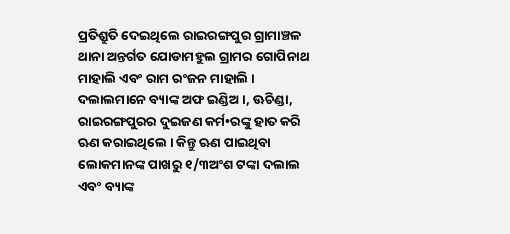ପ୍ରତିଶ୍ରୁତି ଦେଇଥିଲେ ରାଇରଙ୍ଗପୁର ଗ୍ରାମାଞ୍ଚଳ ଥାନା ଅନ୍ତର୍ଗତ ଯୋଡାମହୁଲ ଗ୍ରାମର ଗୋପିନାଥ ମାହାଲି ଏବଂ ରାମ ରଂଜନ ମାହାଲି । ଦଲାଲମାନେ ବ୍ୟାଙ୍କ ଅଫ ଇଣ୍ଡିଅ ।, ଊଚିଣ୍ଡା, ରାଇରଙ୍ଗପୁରର ଦୁଇଜଣ କର୍ମ•ରଙ୍କୁ ହାତ କରି ଋଣ କରାଇଥିଲେ । କିନ୍ତୁ ଋଣ ପାଇଥିବା ଲୋକମାନଙ୍କ ପାଖରୁ ୧/୩ଅଂଶ ଟଙ୍କା ଦଲାଲ ଏବଂ ବ୍ୟାଙ୍କ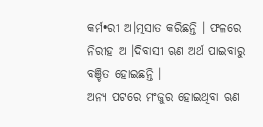କର୍ମ•ରୀ ଅ।ତ୍ମସାତ କରିଛନ୍ତି । ଫଳରେ ନିରୀହ ଅ ।ଦିବାସୀ ଋଣ ଅର୍ଥ ପାଇବାରୁ ବଞ୍ଚିତ ହୋଇଛନ୍ତି ।
ଅନ୍ୟ ପଟରେ ମଂଜୁର ହୋଇଥିବା ଋଣ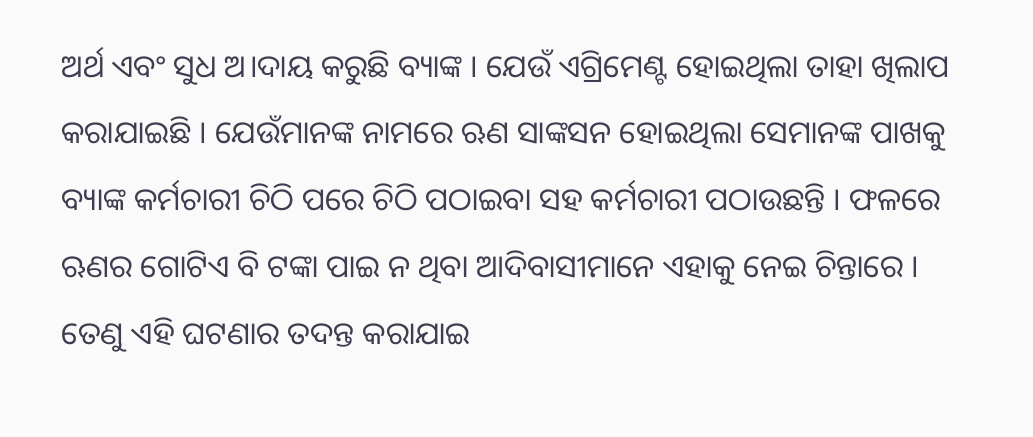ଅର୍ଥ ଏବଂ ସୁଧ ଅ।ଦାୟ କରୁଛି ବ୍ୟାଙ୍କ । ଯେଉଁ ଏଗ୍ରିମେଣ୍ଟ ହୋଇଥିଲା ତାହା ଖିଲାପ କରାଯାଇଛି । ଯେଉଁମାନଙ୍କ ନାମରେ ଋଣ ସାଙ୍କସନ ହୋଇଥିଲା ସେମାନଙ୍କ ପାଖକୁ ବ୍ୟାଙ୍କ କର୍ମଚାରୀ ଚିଠି ପରେ ଚିଠି ପଠାଇବା ସହ କର୍ମଚାରୀ ପଠାଉଛନ୍ତି । ଫଳରେ ଋଣର ଗୋଟିଏ ବି ଟଙ୍କା ପାଇ ନ ଥିବା ଆଦିବାସୀମାନେ ଏହାକୁ ନେଇ ଚିନ୍ତାରେ । ତେଣୁ ଏହି ଘଟଣାର ତଦନ୍ତ କରାଯାଇ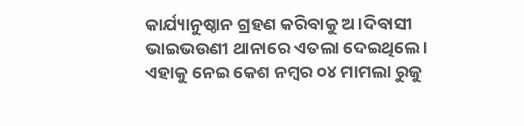କାର୍ଯ୍ୟାନୁଷ୍ଠାନ ଗ୍ରହଣ କରିବାକୁ ଅ।ଦିବାସୀ ଭାଇଭଉଣୀ ଥାନାରେ ଏତଲା ଦେଇଥିଲେ । ଏହାକୁ ନେଇ କେଶ ନମ୍ବର ୦୪ ମାମଲା ରୁଜୁ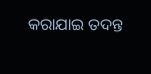କରାଯାଇ ତଦନ୍ତ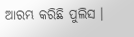ଆରମ୍ଭ କରିଛି ପୁଲିସ ।